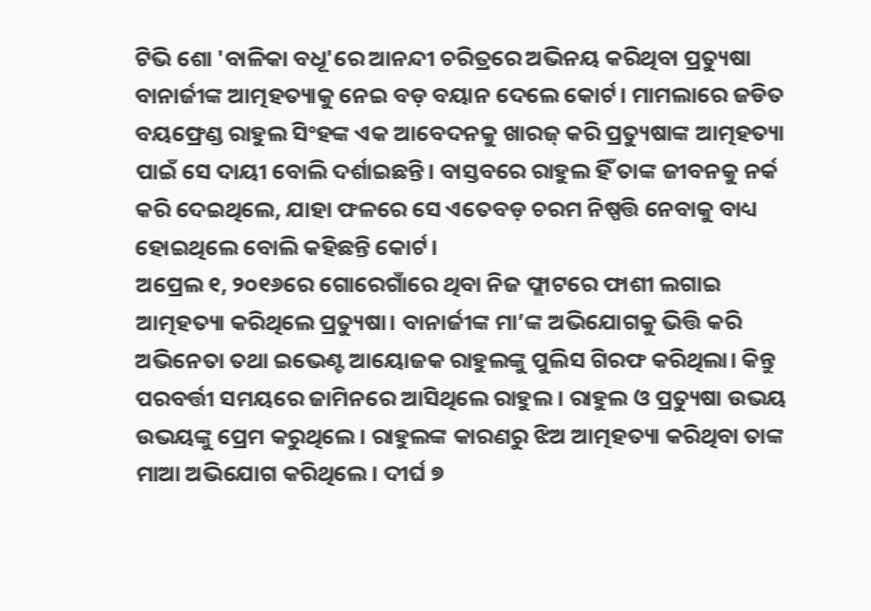ଟିଭି ଶୋ 'ବାଳିକା ବଧୂ'ରେ ଆନନ୍ଦୀ ଚରିତ୍ରରେ ଅଭିନୟ କରିଥିବା ପ୍ରତ୍ୟୁଷା ବାନାର୍ଜୀଙ୍କ ଆତ୍ମହତ୍ୟାକୁ ନେଇ ବଡ଼ ବୟାନ ଦେଲେ କୋର୍ଟ। ମାମଲାରେ ଜଡିତ ବୟଫ୍ରେଣ୍ଡ ରାହୁଲ ସିଂହଙ୍କ ଏକ ଆବେଦନକୁ ଖାରଜ୍ କରି ପ୍ରତ୍ୟୁଷାଙ୍କ ଆତ୍ମହତ୍ୟା ପାଇଁ ସେ ଦାୟୀ ବୋଲି ଦର୍ଶାଇଛନ୍ତି। ବାସ୍ତବରେ ରାହୁଲ ହିଁ ତାଙ୍କ ଜୀବନକୁ ନର୍କ କରି ଦେଇଥିଲେ, ଯାହା ଫଳରେ ସେ ଏତେବଡ଼ ଚରମ ନିଷ୍ପତ୍ତି ନେବାକୁ ବାଧ୍ୟ ହୋଇଥିଲେ ବୋଲି କହିଛନ୍ତି କୋର୍ଟ।
ଅପ୍ରେଲ ୧, ୨୦୧୬ରେ ଗୋରେଗାଁରେ ଥିବା ନିଜ ଫ୍ଲାଟରେ ଫାଶୀ ଲଗାଇ ଆତ୍ମହତ୍ୟା କରିଥିଲେ ପ୍ରତ୍ୟୁଷା। ବାନାର୍ଜୀଙ୍କ ମା’ଙ୍କ ଅଭିଯୋଗକୁ ଭିତ୍ତି କରି ଅଭିନେତା ତଥା ଇଭେଣ୍ଟ ଆୟୋଜକ ରାହୁଲଙ୍କୁ ପୁଲିସ ଗିରଫ କରିଥିଲା। କିନ୍ତୁ ପରବର୍ତ୍ତୀ ସମୟରେ ଜାମିନରେ ଆସିଥିଲେ ରାହୁଲ। ରାହୁଲ ଓ ପ୍ରତ୍ୟୁଷା ଉଭୟ ଉଭୟଙ୍କୁ ପ୍ରେମ କରୁଥିଲେ। ରାହୁଲଙ୍କ କାରଣରୁ ଝିଅ ଆତ୍ମହତ୍ୟା କରିଥିବା ତାଙ୍କ ମାଆ ଅଭିଯୋଗ କରିଥିଲେ। ଦୀର୍ଘ ୭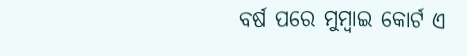ବର୍ଷ ପରେ ମୁମ୍ୱାଇ କୋର୍ଟ ଏ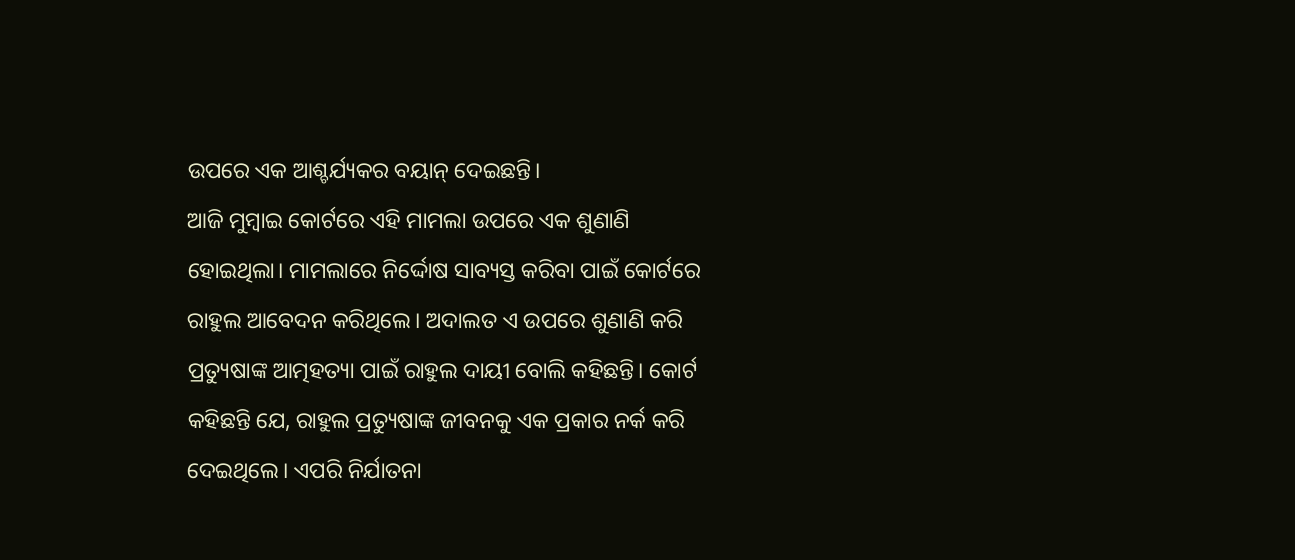ଉପରେ ଏକ ଆଶ୍ଚର୍ଯ୍ୟକର ବୟାନ୍ ଦେଇଛନ୍ତି।
ଆଜି ମୁମ୍ୱାଇ କୋର୍ଟରେ ଏହି ମାମଲା ଉପରେ ଏକ ଶୁଣାଣି ହୋଇଥିଲା। ମାମଲାରେ ନିର୍ଦ୍ଦୋଷ ସାବ୍ୟସ୍ତ କରିବା ପାଇଁ କୋର୍ଟରେ ରାହୁଲ ଆବେଦନ କରିଥିଲେ। ଅଦାଲତ ଏ ଉପରେ ଶୁଣାଣି କରି ପ୍ରତ୍ୟୁଷାଙ୍କ ଆତ୍ମହତ୍ୟା ପାଇଁ ରାହୁଲ ଦାୟୀ ବୋଲି କହିଛନ୍ତି। କୋର୍ଟ କହିଛନ୍ତି ଯେ, ରାହୁଲ ପ୍ରତ୍ୟୁଷାଙ୍କ ଜୀବନକୁ ଏକ ପ୍ରକାର ନର୍କ କରି ଦେଇଥିଲେ। ଏପରି ନିର୍ଯାତନା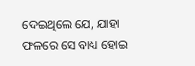ଦେଇଥିଲେ ଯେ, ଯାହା ଫଳରେ ସେ ବାଧ୍ୟ ହୋଇ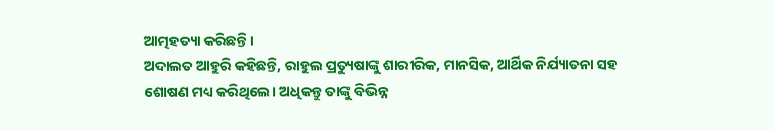ଆତ୍ମହତ୍ୟା କରିଛନ୍ତି।
ଅଦାଲତ ଆହୁରି କହିଛନ୍ତି, ରାହୁଲ ପ୍ରତ୍ୟୁଷାଙ୍କୁ ଶାରୀରିକ, ମାନସିକ, ଆର୍ଥିକ ନିର୍ଯ୍ୟାତନା ସହ ଶୋଷଣ ମଧ୍ୟ କରିଥିଲେ। ଅଧିକନ୍ତୁ ତାଙ୍କୁ ବିଭିନ୍ନ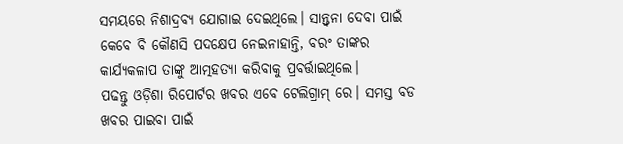ସମୟରେ ନିଶାଦ୍ରବ୍ୟ ଯୋଗାଇ ଦେଇଥିଲେ। ସାନ୍ତ୍ୱନା ଦେବା ପାଇଁ କେବେ ବି କୌଣସି ପଦକ୍ଷେପ ନେଇନାହାନ୍ତି, ବରଂ ତାଙ୍କର କାର୍ଯ୍ୟକଳାପ ତାଙ୍କୁ ଆତ୍ମହତ୍ୟା କରିବାକୁ ପ୍ରବର୍ତ୍ତାଇଥିଲେ।
ପଢନ୍ତୁ ଓଡ଼ିଶା ରିପୋର୍ଟର ଖବର ଏବେ ଟେଲିଗ୍ରାମ୍ ରେ। ସମସ୍ତ ବଡ ଖବର ପାଇବା ପାଇଁ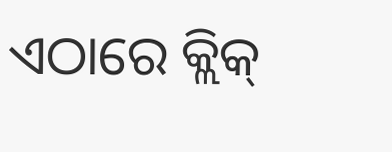ଏଠାରେ କ୍ଲିକ୍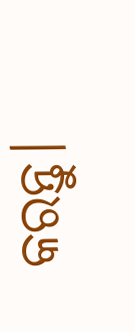କରନ୍ତୁ।